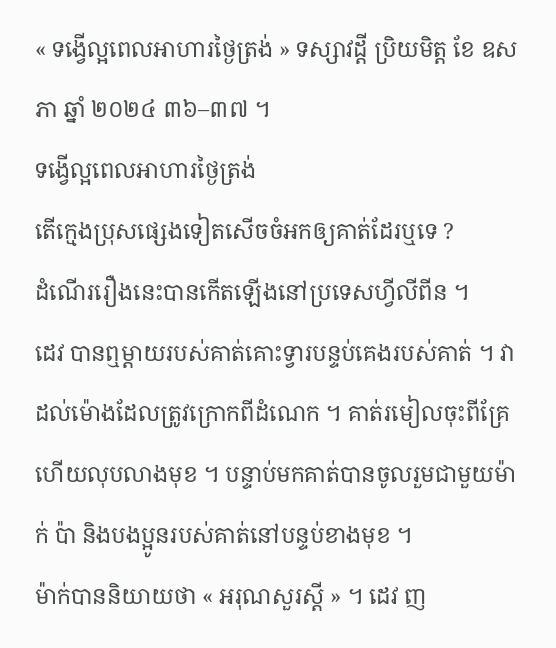« ទង្វើល្អពេលអាហារថ្ងៃត្រង់ » ទស្សាវដ្តី ប្រិយមិត្ត ខែ ឧសភា ឆ្នាំ ២០២៤ ៣៦–៣៧ ។
ទង្វើល្អពេលអាហារថ្ងៃត្រង់
តើក្មេងប្រុសផ្សេងទៀតសើចចំអកឲ្យគាត់ដែរឬទេ ?
ដំណើររឿងនេះបានកើតឡើងនៅប្រទេសហ្វីលីពីន ។
ដេវ បានឮម្តាយរបស់គាត់គោះទ្វារបន្ទប់គេងរបស់គាត់ ។ វាដល់ម៉ោងដែលត្រូវក្រោកពីដំណេក ។ គាត់រមៀលចុះពីគ្រែ ហើយលុបលាងមុខ ។ បន្ទាប់មកគាត់បានចូលរួមជាមួយម៉ាក់ ប៉ា និងបងប្អូនរបស់គាត់នៅបន្ទប់ខាងមុខ ។
ម៉ាក់បាននិយាយថា « អរុណសួរស្តី » ។ ដេវ ញ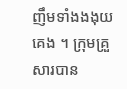ញឹមទាំងងងុយគេង ។ ក្រុមគ្រួសារបាន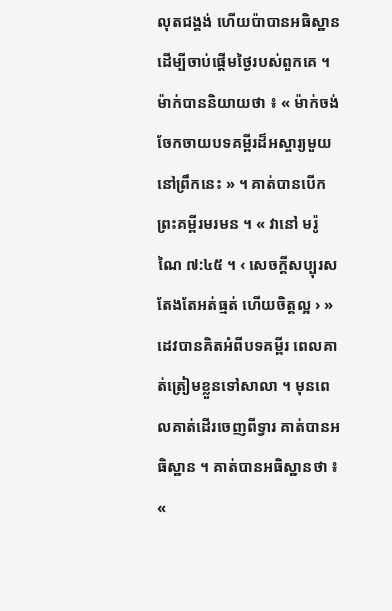លុតជង្គង់ ហើយប៉ាបានអធិស្ឋានដើម្បីចាប់ផ្តើមថ្ងៃរបស់ពួកគេ ។
ម៉ាក់បាននិយាយថា ៖ « ម៉ាក់ចង់ចែកចាយបទគម្ពីរដ៏អស្ចារ្យមួយនៅព្រឹកនេះ » ។ គាត់បានបើកព្រះគម្ពីរមរមន ។ « វានៅ មរ៉ូណៃ ៧:៤៥ ។ ‹ សេចក្ដីសប្បុរស តែងតែអត់ធ្មត់ ហើយចិត្តល្អ › »
ដេវបានគិតអំពីបទគម្ពីរ ពេលគាត់ត្រៀមខ្លួនទៅសាលា ។ មុនពេលគាត់ដើរចេញពីទ្វារ គាត់បានអធិស្ឋាន ។ គាត់បានអធិស្ឋានថា ៖ «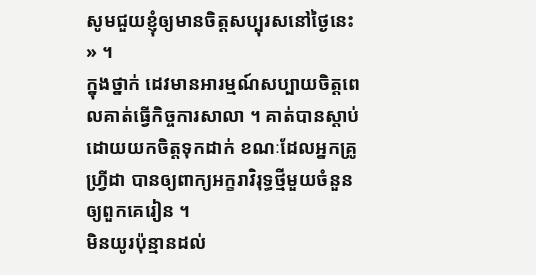សូមជួយខ្ញុំឲ្យមានចិត្តសប្បុរសនៅថ្ងៃនេះ » ។
ក្នុងថ្នាក់ ដេវមានអារម្មណ៍សប្បាយចិត្តពេលគាត់ធ្វើកិច្ចការសាលា ។ គាត់បានស្តាប់ដោយយកចិត្តទុកដាក់ ខណៈដែលអ្នកគ្រូ ហ្រ្វីដា បានឲ្យពាក្យអក្ខរាវិរុទ្ធថ្មីមួយចំនួនឲ្យពួកគេរៀន ។
មិនយូរប៉ុន្មានដល់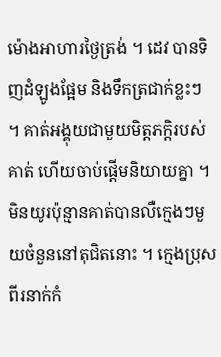ម៉ោងអាហារថ្ងៃត្រង់ ។ ដេវ បានទិញដំឡូងផ្អែម និងទឹកត្រជាក់ខ្លះៗ ។ គាត់អង្គុយជាមួយមិត្តភក្តិរបស់គាត់ ហើយចាប់ផ្តើមនិយាយគ្នា ។
មិនយូរប៉ុន្មានគាត់បានលឺក្មេងៗមួយចំនួននៅតុជិតនោះ ។ ក្មេងប្រុសពីរនាក់កំ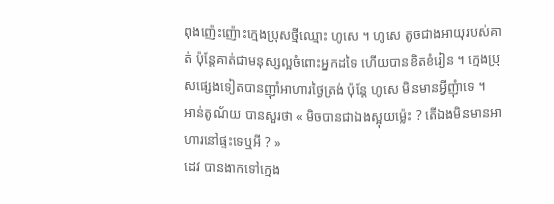ពុងញ៉េះញ៉ោះក្មេងប្រុសថ្មីឈ្មោះ ហូសេ ។ ហូសេ តូចជាងអាយុរបស់គាត់ ប៉ុន្តែគាត់ជាមនុស្សល្អចំពោះអ្នកដទៃ ហើយបានខិតខំរៀន ។ ក្មេងប្រុសផ្សេងទៀតបានញ៉ាំអាហារថ្ងៃត្រង់ ប៉ុន្តែ ហូសេ មិនមានអ្វីញុំាទេ ។
អាន់តូណ័យ បានសួរថា « មិចបានជាឯងស្អុយម្ល៉េះ ? តើឯងមិនមានអាហារនៅផ្ទះទេឬអី ? »
ដេវ បានងាកទៅក្មេង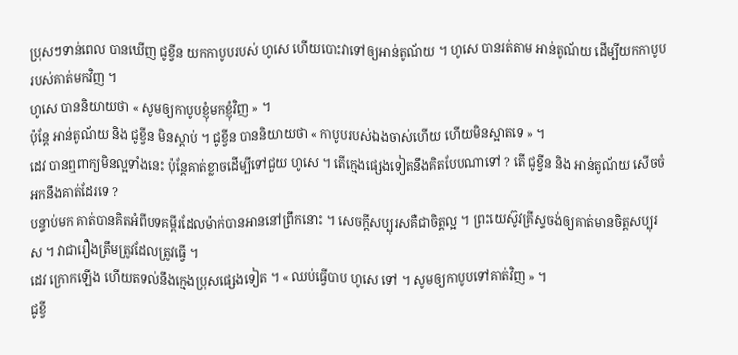ប្រុសៗទាន់ពេល បានឃើញ ជូខ្វីន យកកាបូបរបស់ ហូសេ ហើយបោះវាទៅឲ្យអាន់តូណ័យ ។ ហូសេ បានរត់តាម អាន់តូណ័យ ដើម្បីយកកាបូបរបស់គាត់មកវិញ ។
ហូសេ បាននិយាយថា « សូមឲ្យកាបូបខ្ញុំមកខ្ញុំវិញ » ។
ប៉ុន្តែ អាន់តូណ័យ និង ជូខ្វីន មិនស្តាប់ ។ ជូខ្វីន បាននិយាយថា « កាបូបរបស់ឯងចាស់ហើយ ហើយមិនស្អាតទេ » ។
ដេវ បានឮពាក្យមិនល្អទាំងនេះ ប៉ុន្តែគាត់ខ្លាចដើម្បីទៅជួយ ហូសេ ។ តើក្មេងផ្សេងទៀតនឹងគិតបែបណាទៅ ? តើ ជូខ្វីន និង អាន់តូណ័យ សើចចំអកនឹងគាត់ដែរទេ ?
បន្ទាប់មក គាត់បានគិតអំពីបទគម្ពីរដែលម៉ាក់បានអាននៅព្រឹកនោះ ។ សេចក្តីសប្បុរសគឺជាចិត្តល្អ ។ ព្រះយេស៊ូវគ្រីស្ទចង់ឲ្យគាត់មានចិត្តសប្បុរស ។ វាជារឿងត្រឹមត្រូវដែលត្រូវធ្វើ ។
ដេវ ក្រោកឡើង ហើយតទល់នឹងក្មេងប្រុសផ្សេងទៀត ។ « ឈប់ធ្វើបាប ហូសេ ទៅ ។ សូមឲ្យកាបូបទៅគាត់វិញ » ។
ជូខ្វី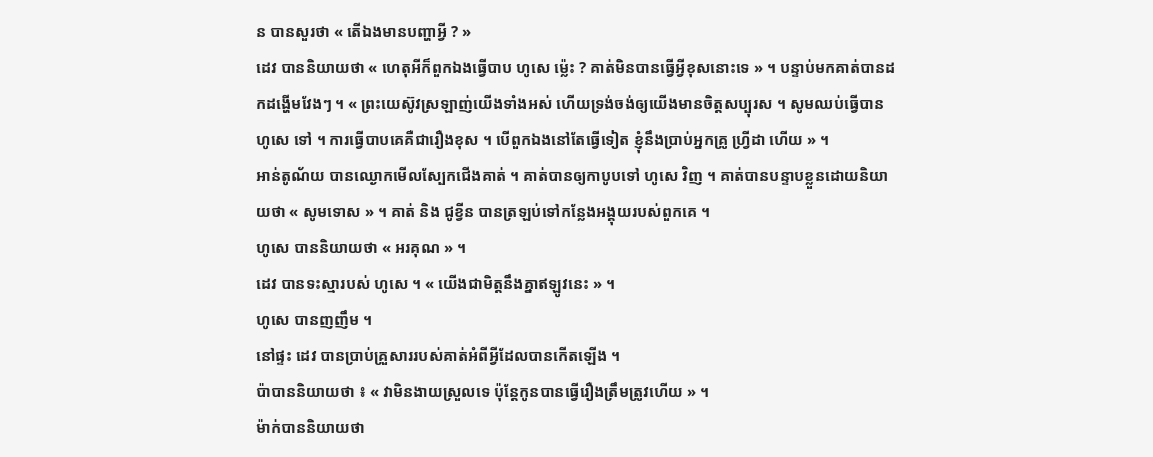ន បានសួរថា « តើឯងមានបញ្ហាអ្វី ? »
ដេវ បាននិយាយថា « ហេតុអីក៏ពួកឯងធ្វើបាប ហូសេ ម្ល៉េះ ? គាត់មិនបានធ្វើអ្វីខុសនោះទេ » ។ បន្ទាប់មកគាត់បានដកដង្ហើមវែងៗ ។ « ព្រះយេស៊ូវស្រឡាញ់យើងទាំងអស់ ហើយទ្រង់ចង់ឲ្យយើងមានចិត្តសប្បុរស ។ សូមឈប់ធ្វើបាន ហូសេ ទៅ ។ ការធ្វើបាបគេគឺជារឿងខុស ។ បើពួកឯងនៅតែធ្វើទៀត ខ្ញុំនឹងប្រាប់អ្នកគ្រូ ហ្រ្វីដា ហើយ » ។
អាន់តូណ័យ បានឈ្ងោកមើលស្បែកជើងគាត់ ។ គាត់បានឲ្យកាបូបទៅ ហូសេ វិញ ។ គាត់បានបន្ទាបខ្លួនដោយនិយាយថា « សូមទោស » ។ គាត់ និង ជូខ្វីន បានត្រឡប់ទៅកន្លែងអង្គុយរបស់ពួកគេ ។
ហូសេ បាននិយាយថា « អរគុណ » ។
ដេវ បានទះស្មារបស់ ហូសេ ។ « យើងជាមិត្តនឹងគ្នាឥឡូវនេះ » ។
ហូសេ បានញញឹម ។
នៅផ្ទះ ដេវ បានប្រាប់គ្រួសាររបស់គាត់អំពីអ្វីដែលបានកើតឡើង ។
ប៉ាបាននិយាយថា ៖ « វាមិនងាយស្រួលទេ ប៉ុន្តែកូនបានធ្វើរឿងត្រឹមត្រូវហើយ » ។
ម៉ាក់បាននិយាយថា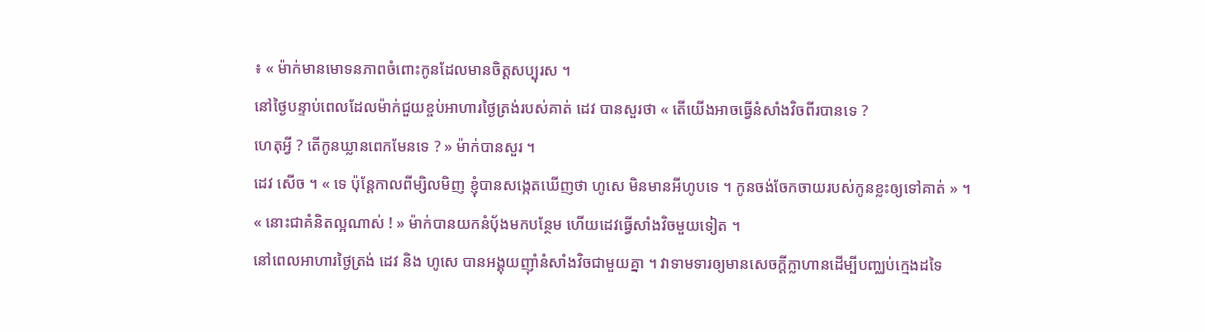៖ « ម៉ាក់មានមោទនភាពចំពោះកូនដែលមានចិត្តសប្បុរស ។
នៅថ្ងៃបន្ទាប់ពេលដែលម៉ាក់ជួយខ្ចប់អាហារថ្ងៃត្រង់របស់គាត់ ដេវ បានសួរថា « តើយើងអាចធ្វើនំសាំងវិចពីរបានទេ ?
ហេតុអ្វី ? តើកូនឃ្លានពេកមែនទេ ? » ម៉ាក់បានសួរ ។
ដេវ សើច ។ « ទេ ប៉ុន្តែកាលពីម្សិលមិញ ខ្ញុំបានសង្កេតឃើញថា ហូសេ មិនមានអីហូបទេ ។ កូនចង់ចែកចាយរបស់កូនខ្លះឲ្យទៅគាត់ » ។
« នោះជាគំនិតល្អណាស់ ! » ម៉ាក់បានយកនំប៉័ងមកបន្ថែម ហើយដេវធ្វើសាំងវិចមួយទៀត ។
នៅពេលអាហារថ្ងៃត្រង់ ដេវ និង ហូសេ បានអង្គុយញ៉ាំនំសាំងវិចជាមួយគ្នា ។ វាទាមទារឲ្យមានសេចក្តីក្លាហានដើម្បីបញ្ឈប់ក្មេងដទៃ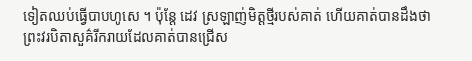ទៀតឈប់ធ្វើបាបហូសេ ។ ប៉ុន្តែ ដេវ ស្រឡាញ់មិត្តថ្មីរបស់គាត់ ហើយគាត់បានដឹងថា ព្រះវរបិតាសួគ៌រីករាយដែលគាត់បានជ្រើស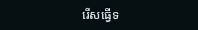រើសធ្វើទ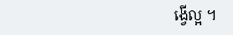ង្វើល្អ ។